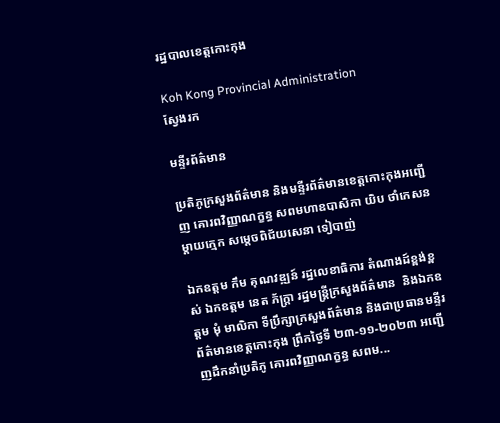រដ្ឋបាលខេត្តកោះកុង

Koh Kong Provincial Administration
ស្វែងរក

មន្ទីរព័ត៌មាន

ប្រតិភូក្រសួងព័ត៌មាន និងមន្ទីរព័ត៌មានខេត្តកោះកុងអញ្ជើញ គោរពវិញ្ញាណក្ខន្ធ សពមហាឧបាសិកា យិប ថាំកេសន ម្តាយក្មេក សម្តេចពិជ័យសេនា ទៀបាញ់

ឯកឧត្តម កឹម គុណវឌ្ឍន៍ រដ្ឋលេខាធិការ តំណាងដ៍ខ្ពង់ខ្ពស់ ឯកឧត្តម នេត ភ័ក្ត្រា រដ្ឋមន្ត្រីក្រសួងព័ត៌មាន  និងឯកឧត្តម មុំ មាលិកា ទីប្រឹក្សាក្រសួងព័ត៌មាន និងជាប្រធានមន្ទីរព័ត៌មានខេត្តកោះកុង ព្រឹកថ្ងៃទី ២៣-១១-២០២៣ អញ្ជើញដឹកនាំប្រតិភូ គោរពវិញ្ញាណក្ខន្ធ សពម...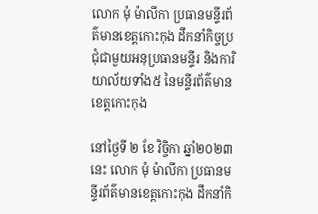លោក មុំ ម៉ាលីកា ប្រធានមន្ទីរព័ត៌មានខេត្តកោះកុង ដឹកនាំកិច្ចប្រជុំជាមួយអនុប្រធានមន្ទីរ និងការិយាល័យទាំង៥ នៃមន្ទីរព័ត៌មានខេត្តកោះកុង

នៅថ្ងៃទី ២ ខែ វិច្ចិកា ឆ្នាំ២០២៣ នេះ លោក មុំ ម៉ាលីកា ប្រធានមន្ទីរព័ត៌មានខេត្តកោះកុង ដឹកនាំកិ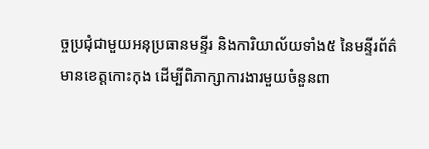ច្ចប្រជុំជាមួយអនុប្រធានមន្ទីរ និងការិយាល័យទាំង៥ នៃមន្ទីរព័ត៌មានខេត្តកោះកុង ដើម្បីពិភាក្សាការងារមួយចំនួនពា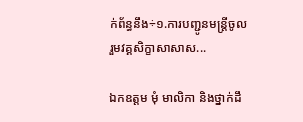ក់ព័ន្ធនឹង÷១.ការបញ្ជូនមន្ត្រីចូលរួមវគ្គសិក្ខាសាសាស...

ឯកឧត្តម មុំ មាលិកា និងថ្នាក់ដឹ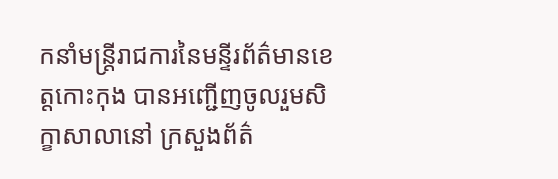កនាំមន្រ្តីរាជការនៃមន្ទីរព័ត៌មានខេត្តកោះកុង បានអញ្ជើញចូលរួមសិក្ខាសាលានៅ ក្រសួងព័ត៌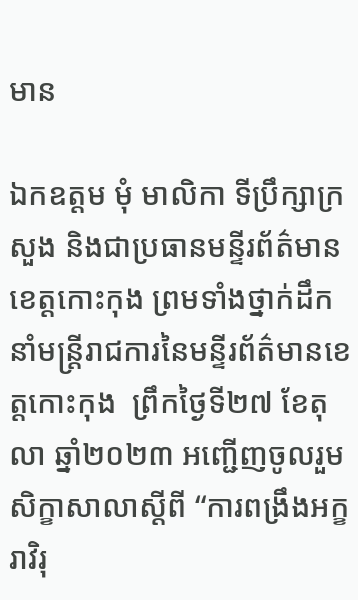មាន

ឯកឧត្តម មុំ មាលិកា ទីប្រឹក្សាក្រសួង និងជាប្រធានមន្ទីរព័ត៌មានខេត្តកោះកុង ព្រមទាំងថ្នាក់ដឹកនាំមន្រ្តីរាជការនៃមន្ទីរព័ត៌មានខេត្តកោះកុង  ព្រឹកថ្ងៃទី២៧ ខែតុលា ឆ្នាំ២០២៣ អញ្ជើញចូលរួមសិក្ខាសាលាស្តីពី “ការពង្រឹងអក្ខរាវិរុ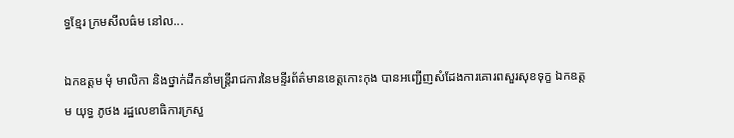ទ្ធខ្មែរ ក្រមសីលធ៌ម នៅល...

ឯកឧត្តម មុំ មាលិកា និងថ្នាក់ដឹកនាំមន្រ្តីរាជការនៃមន្ទីរព័ត៌មានខេត្តកោះកុង បានអញ្ជើញសំដែងការគោរពសួរសុខទុក្ខ ឯកឧត្តម យុទ្ធ ភូថង រដ្ឋលេខាធិការក្រសួ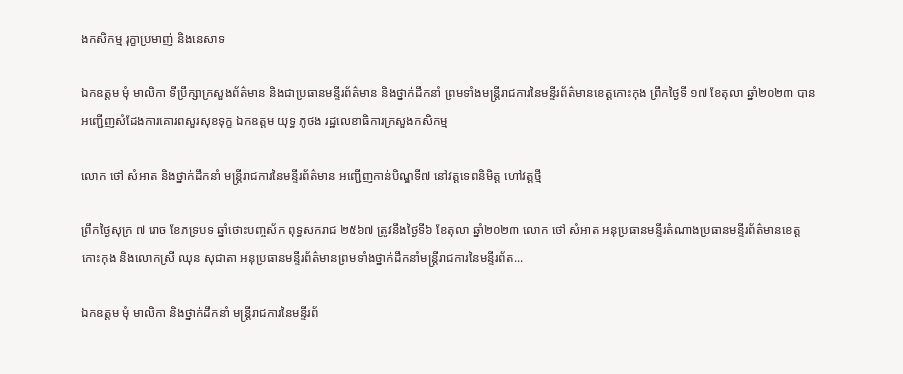ងកសិកម្ម រុក្ខាប្រមាញ់ និងនេសាទ

ឯកឧត្តម មុំ មាលិកា ទីប្រឹក្សាក្រសួងព័ត៌មាន និងជាប្រធានមន្ទីរព័ត៌មាន និងថ្នាក់ដឹកនាំ ព្រមទាំងមន្ត្រីរាជការនៃមន្ទីរព័ត៌មានខេត្តកោះកុង ព្រឹកថ្ងៃទី ១៧ ខែតុលា ឆ្នាំ២០២៣ បានអញ្ជើញសំដែងការគោរពសួរសុខទុក្ខ ឯកឧត្តម យុទ្ធ ភូថង រដ្ឋលេខាធិការក្រសួងកសិកម្ម

លោក ថៅ សំអាត និងថ្នាក់ដឹកនាំ មន្ត្រីរាជការនៃមន្ទីរព័ត៌មាន អញ្ជើញកាន់បិណ្ឌទី៧ នៅវត្តទេពនិមិត្ត ហៅវត្តថ្មី

ព្រឹកថ្ងៃសុក្រ ៧ រោច ខែភទ្របទ ឆ្នាំថោះបញ្ចស័ក ពុទ្ធសករាជ ២៥៦៧ ត្រូវនឹងថ្ងៃទី៦ ខែតុលា ឆ្នាំ២០២៣ លោក ថៅ សំអាត អនុប្រធានមន្ទីរតំណាងប្រធានមន្ទីរព័ត៌មានខេត្តកោះកុង និងលោកស្រី ឈុន សុជាតា អនុប្រធានមន្ទីរព័ត៌មានព្រមទាំងថ្នាក់ដឹកនាំមន្ត្រីរាជការនៃមន្ទីរព័ត...

ឯកឧត្តម មុំ មាលិកា និងថ្នាក់ដឹកនាំ មន្ត្រីរាជការនៃមន្ទីរព័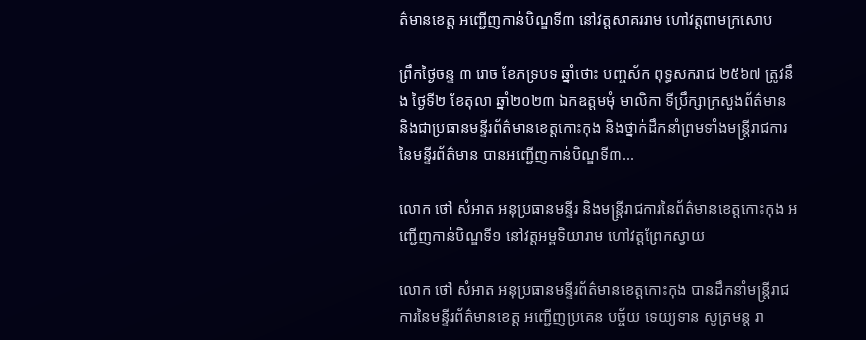ត៌មានខេត្ត អញ្ជើញកាន់បិណ្ឌទី៣ នៅវត្តសាគររាម ហៅវត្តពាមក្រសោប

ព្រឹកថ្ងៃចន្ទ ៣ រោច ខែភទ្របទ ឆ្នាំថោះ បញ្ចស័ក ពុទ្ធសករាជ ២៥៦៧ ត្រូវនឹង ថ្ងៃទី២ ខែតុលា ឆ្នាំ២០២៣ ឯកឧត្តមមុំ មាលិកា ទីប្រឹក្សាក្រសួងព័ត៌មាន និងជាប្រធានមន្ទីរព័ត៌មានខេត្តកោះកុង និងថ្នាក់ដឹកនាំព្រមទាំងមន្ត្រីរាជការនៃមន្ទីរព័ត៌មាន បានអញ្ជើញកាន់បិណ្ឌទី៣...

លោក ថៅ សំអាត អនុប្រធានមន្ទីរ និងមន្រ្តីរាជការនៃព័ត៌មានខេត្តកោះកុង អញ្ជើញកាន់បិណ្ឌទី១ នៅវត្តអម្ពទិយារាម ហៅវត្តព្រែកស្វាយ

លោក ថៅ សំអាត អនុប្រធានមន្ទីរព័ត៌មានខេត្តកោះកុង បានដឹកនាំមន្ត្រីរាជការនៃមន្ទីរព័ត៌មានខេត្ត អញ្ជើញប្រគេន បច្ច័យ ទេយ្យទាន សូត្រមន្ត រា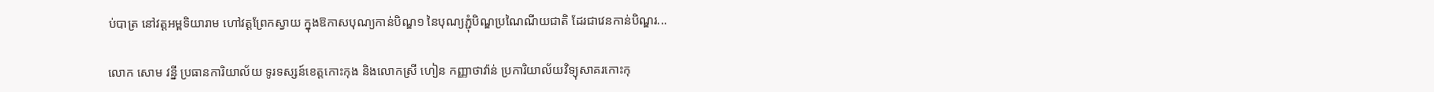ប់បាត្រ នៅវត្តអម្ពទិយារាម ហៅវត្តព្រែកស្វាយ ក្នុងឱកាសបុណ្យកាន់បិណ្ឌ១ នៃបុណ្យភ្ជុំបិណ្ឌប្រណៃណីយជាតិ ដែរជាវេនកាន់បិណ្ឌរ...

លោក សោម វន្នី ប្រធានការិយាល័យ ទូរទស្សន៍ខេត្តកោះកុង និងលោកស្រី ហៀន កញ្ញាថាវ៉ាន់ ប្រការិយាល័យវិទ្យុសាគរកោះកុ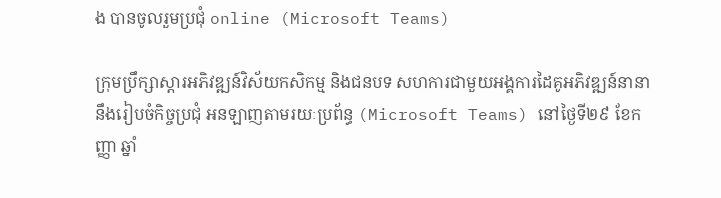ង បានចូលរួមប្រជុំ online (Microsoft Teams)

ក្រុមប្រឹក្សាស្តារអភិវឌ្ឍន៍វិស័យកសិកម្ម និងជនបទ សហការជាមួយអង្គការដៃគូអភិវឌ្ឍន៍នានា នឹងរៀបចំកិច្ចប្រជុំ អនឡាញតាមរយៈប្រព័ន្ធ (Microsoft Teams) នៅថ្ងៃទី២៩ ខែកញ្ញា ឆ្នាំ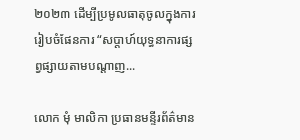២០២៣ ដើម្បីប្រមូលធាតុចូលក្នុងការរៀបចំផែនការ “សប្តាហ៍យុទ្ធនាការផ្សព្វផ្សាយតាមបណ្តាញ...

លោក មុំ មាលិកា ប្រធានមន្ទីរព័ត៌មាន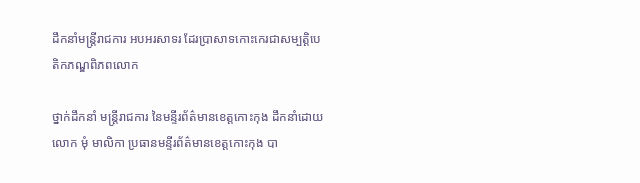ដឹកនាំមន្រ្តីរាជការ អបអរសាទរ ដែរប្រាសាទកោះកេរជាសម្បត្តិបេតិកភណ្ឌពិភពលោក

ថ្នាក់ដឹកនាំ មន្រ្តីរាជការ នៃមន្ទីរព័ត៌មានខេត្តកោះកុង ដឹកនាំដោយលោក មុំ មាលិកា ប្រធានមន្ទីរព័ត៌មានខេត្តកោះកុង បា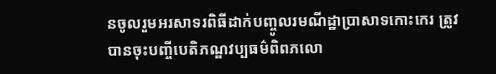នចូលរួមអរសាទរពិធីដាក់បញ្ចូលរមណីដ្ឋាប្រាសាទកោះកេរ ត្រូវបានចុះបញ្ចីបេតិភណ្ឌវប្បធម៌ពិពភលោ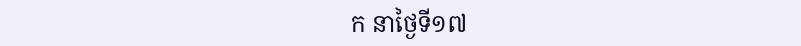ក នាថ្ងៃទី១៧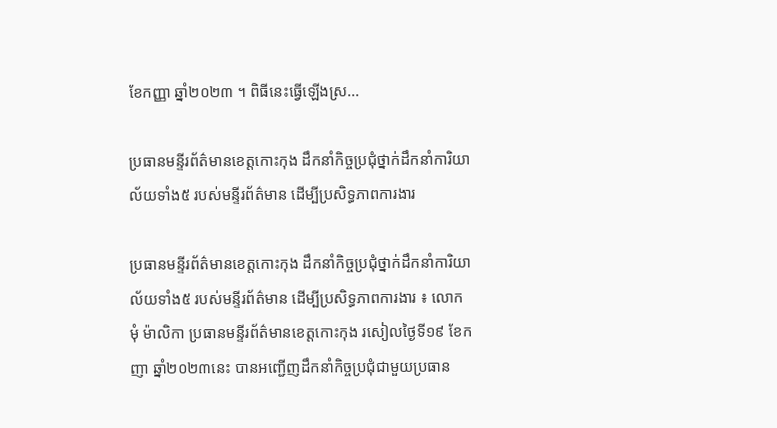ខែកញ្ញា ឆ្នាំ២០២៣ ។ ពិធីនេះធ្វើឡើងស្រ...

ប្រធានមន្ទីរព័ត៌មានខេត្តកោះកុង ដឹកនាំកិច្ចប្រជុំថ្នាក់ដឹកនាំការិយាល័យទាំង៥ របស់មន្ទីរព័ត៌មាន ដើម្បីប្រសិទ្ធភាពការងារ

ប្រធានមន្ទីរព័ត៌មានខេត្តកោះកុង ដឹកនាំកិច្ចប្រជុំថ្នាក់ដឹកនាំការិយាល័យទាំង៥ របស់មន្ទីរព័ត៌មាន ដើម្បីប្រសិទ្ធភាពការងារ ៖ លោក មុំ ម៉ាលិកា ប្រធានមន្ទីរព័ត៌មានខេត្តកោះកុង រសៀលថ្ងៃទី១៩ ខែកញា ឆ្នាំ២០២៣នេះ បានអញ្ជើញដឹកនាំកិច្ចប្រជុំជាមួយប្រធាន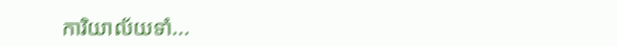ការិយាល័យទាំ...